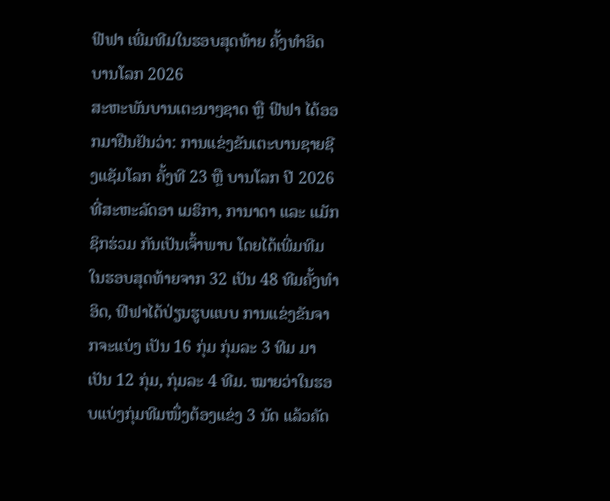ຟີຟາ ເພີ່ມທີມໃນຮອບສຸດທ້າຍ ຄັ້ງທຳອິດ ບານໂລກ 2026
ສະຫະພັນບານເຕະນາໆຊາດ ຫຼື ຟີຟາ ໄດ້ອອກມາຢືນຢັນວ່າ: ການແຂ່ງຂັນເຕະບານຊາຍຊີງແຊັມໂລກ ຄັ້ງທີ 23 ຫຼື ບານໂລກ ປີ 2026 ທີ່ສະຫະລັດອາ ເມຣິກາ, ການາດາ ແລະ ແມັກຊິກຮ່ວມ ກັນເປັນເຈົ້າພາບ ໂດຍໄດ້ເພີ່ມທີມໃນຮອບສຸດທ້າຍຈາກ 32 ເປັນ 48 ທີມຄັ້ງທຳອິດ, ຟີຟາໄດ້ປ່ຽນຮູບແບບ ການແຂ່ງຂັນຈາກຈະແບ່ງ ເປັນ 16 ກຸ່ມ ກຸ່ມລະ 3 ທີມ ມາ ເປັນ 12 ກຸ່ມ, ກຸ່ມລະ 4 ທີມ. ໝາຍວ່າໃນຮອບແບ່ງກຸ່ມທີມໜຶ່ງຕ້ອງແຂ່ງ 3 ນັດ ແລ້ວຄັດ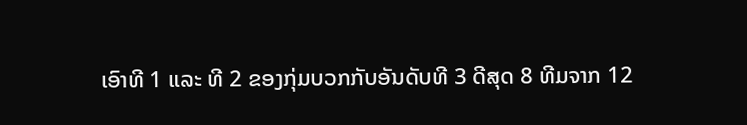ເອົາທີ 1 ແລະ ທີ 2 ຂອງກຸ່ມບວກກັບອັນດັບທີ 3 ດີສຸດ 8 ທີມຈາກ 12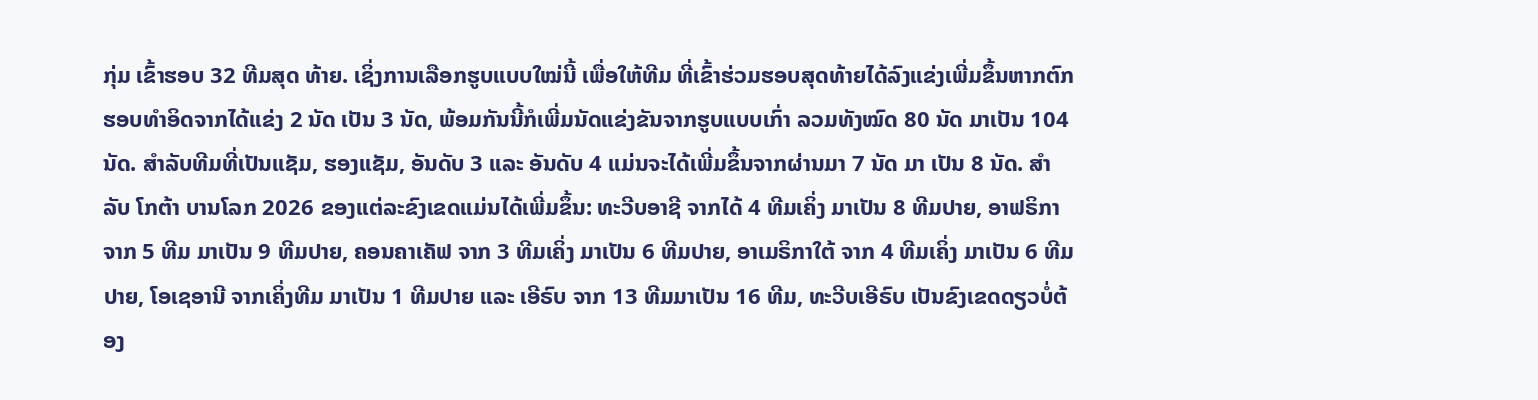ກຸ່ມ ເຂົ້າຮອບ 32 ທີມສຸດ ທ້າຍ. ເຊິ່ງການເລືອກຮູບແບບໃໝ່ນີ້ ເພື່ອໃຫ້ທີມ ທີ່ເຂົ້າຮ່ວມຮອບສຸດທ້າຍໄດ້ລົງແຂ່ງເພີ່ມຂຶ້ນຫາກຕົກຮອບທຳອິດຈາກໄດ້ແຂ່ງ 2 ນັດ ເປັນ 3 ນັດ, ພ້ອມກັນນີ້ກໍເພີ່ມນັດແຂ່ງຂັນຈາກຮູບແບບເກົ່າ ລວມທັງໝົດ 80 ນັດ ມາເປັນ 104 ນັດ. ສຳລັບທີມທີ່ເປັນແຊັມ, ຮອງແຊັມ, ອັນດັບ 3 ແລະ ອັນດັບ 4 ແມ່ນຈະໄດ້ເພີ່ມຂຶ້ນຈາກຜ່ານມາ 7 ນັດ ມາ ເປັນ 8 ນັດ. ສຳລັບ ໂກຕ້າ ບານໂລກ 2026 ຂອງແຕ່ລະຂົງເຂດແມ່ນໄດ້ເພີ່ມຂຶ້ນ: ທະວີບອາຊີ ຈາກໄດ້ 4 ທີມເຄິ່ງ ມາເປັນ 8 ທີມປາຍ, ອາຟຣິກາ ຈາກ 5 ທີມ ມາເປັນ 9 ທີມປາຍ, ຄອນຄາເຄັຟ ຈາກ 3 ທີມເຄິ່ງ ມາເປັນ 6 ທີມປາຍ, ອາເມຣິກາໃຕ້ ຈາກ 4 ທີມເຄິ່ງ ມາເປັນ 6 ທີມປາຍ, ໂອເຊອານີ ຈາກເຄິ່ງທີມ ມາເປັນ 1 ທີມປາຍ ແລະ ເອີຣົບ ຈາກ 13 ທີມມາເປັນ 16 ທີມ, ທະວີບເອີຣົບ ເປັນຂົງເຂດດຽວບໍ່ຕ້ອງ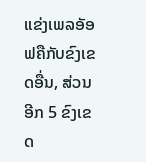ແຂ່ງເພລອັອຟຄືກັບຂົງເຂດອື່ນ, ສ່ວນອີກ 5 ຂົງເຂດ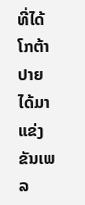ທີ່ໄດ້ໂກຕ້າປາຍ ໄດ້ມາແຂ່ງຂັນເພລ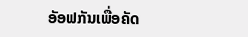ອັອຟກັນເພື່ອຄັດ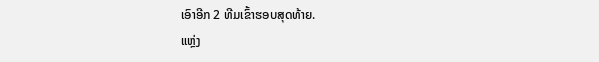ເອົາອີກ 2 ທີມເຂົ້າຮອບສຸດທ້າຍ.
ແຫຼ່ງ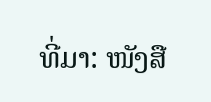ທີ່ມາ: ໜັງສື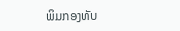ພິມກອງທັບ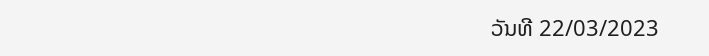ວັນທີ 22/03/2023